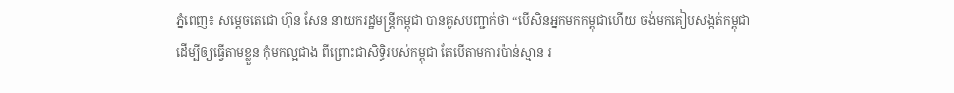ភ្នំពេញ៖ សម្តេចតេជោ ហ៊ុន សែន នាយករដ្ឋមន្ត្រីកម្ពុជា បានគូសបញ្ជាក់ថា “បើសិនអ្នកមកកម្ពុជាហើយ ចង់មកគៀបសង្កត់កម្ពុជា ដើម្បីឲ្យធ្វើតាមខ្លួន កុំមកល្អជាង ពីព្រោះជាសិទ្ធិរបស់កម្ពុជា តែបើតាមការប៉ាន់ស្មាន រ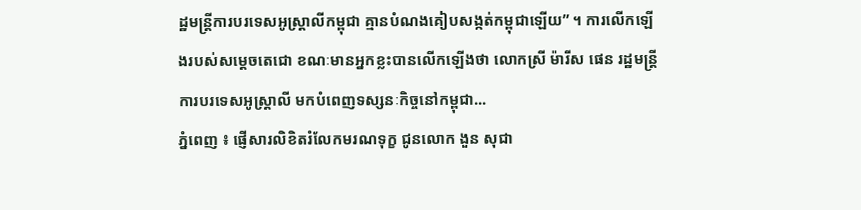ដ្ឋមន្ត្រីការបរទេសអូស្ត្រាលីកម្ពុជា គ្មានបំណងគៀបសង្កត់កម្ពុជាឡើយ” ។ ការលើកឡើងរបស់សម្តេចតេជោ ខណៈមានអ្នកខ្លះបានលើកឡើងថា លោកស្រី ម៉ារីស ផេន រដ្ឋមន្ត្រីការបរទេសអូស្ត្រាលី មកបំពេញទស្សនៈកិច្ចនៅកម្ពុជា...
ភ្នំពេញ ៖ ផ្ញើសារលិខិតរំលែកមរណទុក្ខ ជូនលោក ងួន សុជា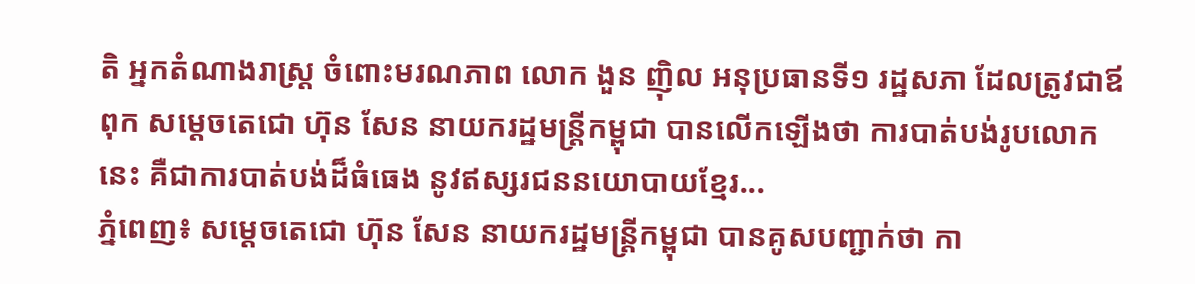តិ អ្នកតំណាងរាស្ត្រ ចំពោះមរណភាព លោក ងួន ញ៉ិល អនុប្រធានទី១ រដ្ឋសភា ដែលត្រូវជាឪពុក សម្តេចតេជោ ហ៊ុន សែន នាយករដ្ឋមន្ត្រីកម្ពុជា បានលើកឡើងថា ការបាត់បង់រូបលោកនេះ គឺជាការបាត់បង់ដ៏ធំធេង នូវឥស្សរជននយោបាយខ្មែរ...
ភ្នំពេញ៖ សម្តេចតេជោ ហ៊ុន សែន នាយករដ្ឋមន្ត្រីកម្ពុជា បានគូសបញ្ជាក់ថា កា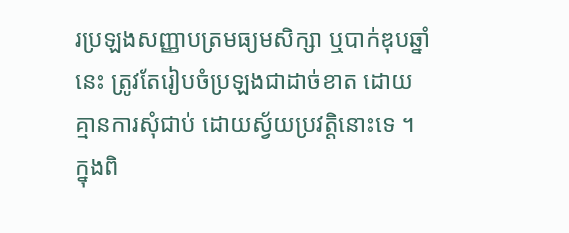រប្រឡងសញ្ញាបត្រមធ្យមសិក្សា ឬបាក់ឌុបឆ្នាំនេះ ត្រូវតែរៀបចំប្រឡងជាដាច់ខាត ដោយគ្មានការសុំជាប់ ដោយស្វ័យប្រវត្តិនោះទេ ។ ក្នុងពិ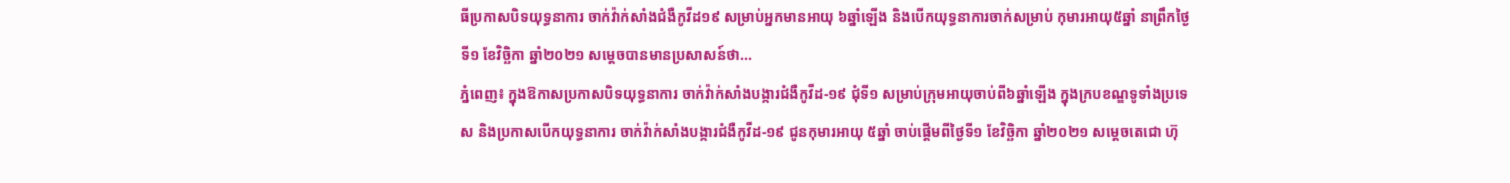ធីប្រកាសបិទយុទ្ធនាការ ចាក់វ៉ាក់សាំងជំងឺកូវីដ១៩ សម្រាប់អ្នកមានអាយុ ៦ឆ្នាំឡើង និងបើកយុទ្ធនាការចាក់សម្រាប់ កុមារអាយុ៥ឆ្នាំ នាព្រឹកថ្ងៃទី១ ខែវិច្ឆិកា ឆ្នាំ២០២១ សម្តេចបានមានប្រសាសន៍ថា...
ភ្នំពេញ៖ ក្នុងឱកាសប្រកាសបិទយុទ្ធនាការ ចាក់វ៉ាក់សាំងបង្ការជំងឺកូវីដ-១៩ ជុំទី១ សម្រាប់ក្រុមអាយុចាប់ពី៦ឆ្នាំឡើង ក្នុងក្របខណ្ឌទូទាំងប្រទេស និងប្រកាសបើកយុទ្ធនាការ ចាក់វ៉ាក់សាំងបង្ការជំងឺកូវីដ-១៩ ជូនកុមារអាយុ ៥ឆ្នាំ ចាប់ផ្ដើមពីថ្ងៃទី១ ខែវិច្ឆិកា ឆ្នាំ២០២១ សម្តេចតេជោ ហ៊ុ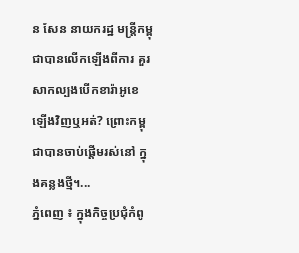ន សែន នាយករដ្ឋ មន្រ្តីកម្ពុជាបានលើកឡើងពីការ គួរសាកល្បងបើកខារ៉ាអូខេ ឡើងវិញឬអត់? ព្រោះកម្ពុជាបានចាប់ផ្តើមរស់នៅ ក្នុងគន្លងថ្មី។...
ភ្នំពេញ ៖ ក្នុងកិច្ចប្រជុំកំពូ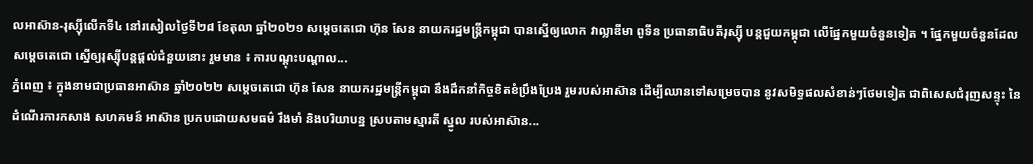លអាស៊ាន-រុស្ស៊ីលើកទី៤ នៅរសៀលថ្ងៃទី២៨ ខែតុលា ឆ្នាំ២០២១ សម្ដេចតេជោ ហ៊ុន សែន នាយករដ្ឋមន្រ្តីកម្ពុជា បានស្នើឲ្យលោក វាល្លាឌីមា ពូទីន ប្រធានាធិបតីរុស្ស៊ី បន្តជួយកម្ពុជា លើផ្នែកមួយចំនួនទៀត ។ ផ្នែកមួយចំនួនដែលសម្តេចតេជោ ស្នើឲ្យរុស្ស៊ីបន្តផ្ដល់ជំនួយនោះ រួមមាន ៖ ការបណ្ដុះបណ្ដាល...
ភ្នំពេញ ៖ ក្នុងនាមជាប្រធានអាស៊ាន ឆ្នាំ២០២២ សម្តេចតេជោ ហ៊ុន សែន នាយករដ្ឋមន្រ្តីកម្ពុជា នឹងដឹកនាំកិច្ចខិតខំប្រឹងប្រែង រួមរបស់អាស៊ាន ដើម្បីឈានទៅសម្រេចបាន នូវសមិទ្ធផលសំខាន់ៗថែមទៀត ជាពិសេសជំរុញសន្ទុះ នៃដំណើរការកសាង សហគមន៍ អាស៊ាន ប្រកបដោយសមធម៌ រឹងមាំ និងបរិយាបន្ន ស្របតាមស្មារតី ស្នូល របស់អាស៊ាន...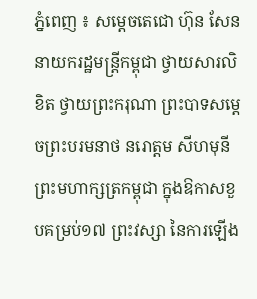ភ្នំពេញ ៖ សម្ដេចតេជោ ហ៊ុន សែន នាយករដ្ឋមន្ត្រីកម្ពុជា ថ្វាយសារលិខិត ថ្វាយព្រះករុណា ព្រះបាទសម្ដេចព្រះបរមនាថ នរោត្ដម សីហមុនី ព្រះមហាក្សត្រកម្ពុជា ក្នុងឱកាសខួបគម្រប់១៧ ព្រះវស្សា នៃការឡើង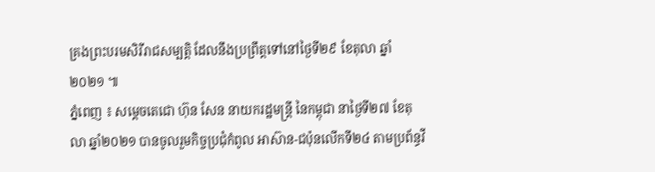គ្រងព្រះបរមសិរីរាជសម្បត្តិ ដែលនឹងប្រព្រឹត្តទៅនៅថ្ងៃទី២៩ ខែតុលា ឆ្នាំ២០២១ ៕
ភ្នំពេញ ៖ សម្ដេចតេជោ ហ៊ុន សែន នាយករដ្ឋមន្ត្រី នៃកម្ពុជា នាថ្ងៃទី២៧ ខែតុលា ឆ្នាំ២០២១ បានចូលរួមកិច្ចប្រជុំកំពូល អាស៊ាន-ជប៉ុនលើកទី២៤ តាមប្រព័ន្ធវី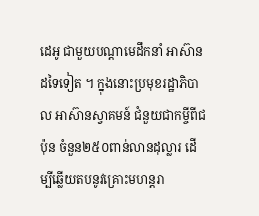ដេអូ ជាមួយបណ្ដាមេដឹកនាំ អាស៊ានដទៃទៀត ។ ក្នុងនោះប្រមុខរដ្ឋាភិបាល អាស៊ានស្វាគមន៍ ជំនួយជាកម្ចីពីជប៉ុន ចំនួន២៥០ពាន់លានដុល្លារ ដើម្បីឆ្លើយតបនូវគ្រោះមហន្តរា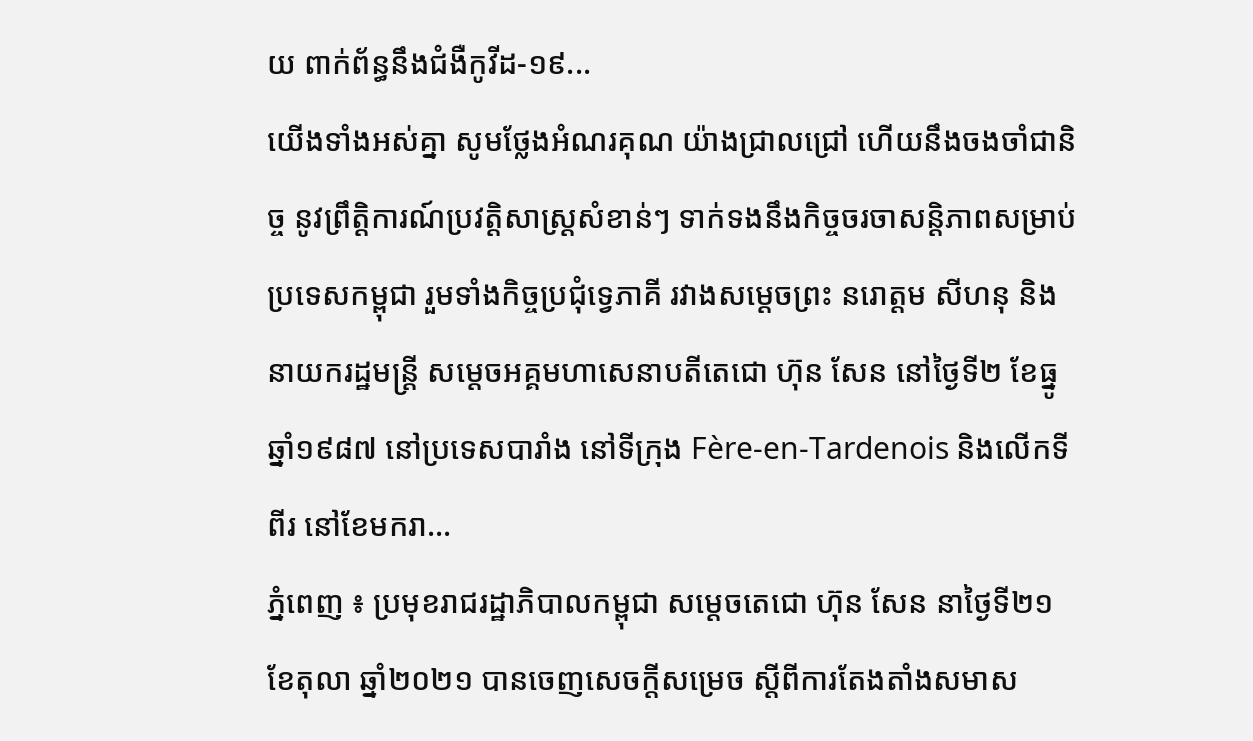យ ពាក់ព័ន្ធនឹងជំងឺកូវីដ-១៩...
យើងទាំងអស់គ្នា សូមថ្លែងអំណរគុណ យ៉ាងជ្រាលជ្រៅ ហើយនឹងចងចាំជានិច្ច នូវព្រឹត្តិការណ៍ប្រវត្តិសាស្ត្រសំខាន់ៗ ទាក់ទងនឹងកិច្ចចរចាសន្តិភាពសម្រាប់ប្រទេសកម្ពុជា រួមទាំងកិច្ចប្រជុំទ្វេភាគី រវាងសម្តេចព្រះ នរោត្តម សីហនុ និងនាយករដ្ឋមន្រ្តី សម្តេចអគ្គមហាសេនាបតីតេជោ ហ៊ុន សែន នៅថ្ងៃទី២ ខែធ្នូ ឆ្នាំ១៩៨៧ នៅប្រទេសបារាំង នៅទីក្រុង Fère-en-Tardenois និងលើកទីពីរ នៅខែមករា...
ភ្នំពេញ ៖ ប្រមុខរាជរដ្ឋាភិបាលកម្ពុជា សម្តេចតេជោ ហ៊ុន សែន នាថ្ងៃទី២១ ខែតុលា ឆ្នាំ២០២១ បានចេញសេចក្តីសម្រេច ស្តីពីការតែងតាំងសមាស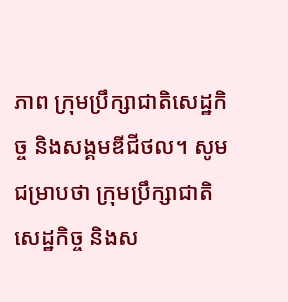ភាព ក្រុមប្រឹក្សាជាតិសេដ្ឋកិច្ច និងសង្គមឌីជីថល។ សូមជម្រាបថា ក្រុមប្រឹក្សាជាតិសេដ្ឋកិច្ច និងស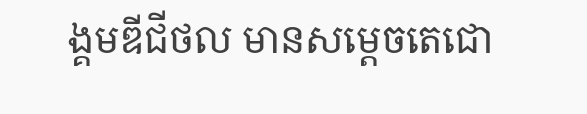ង្គមឌីជីថល មានសម្តេចតេជោ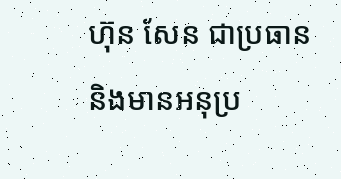ហ៊ុន សែន ជាប្រធាន និងមានអនុប្រ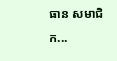ធាន សមាជិក...